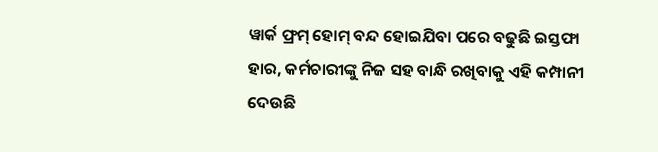ୱାର୍କ ଫ୍ରମ୍ ହୋମ୍ ବନ୍ଦ ହୋଇଯିବା ପରେ ବଢୁଛି ଇସ୍ତଫା ହାର, କର୍ମଚାରୀଙ୍କୁ ନିଜ ସହ ବାନ୍ଧି ରଖିବାକୁ ଏହି କମ୍ପାନୀ ଦେଉଛି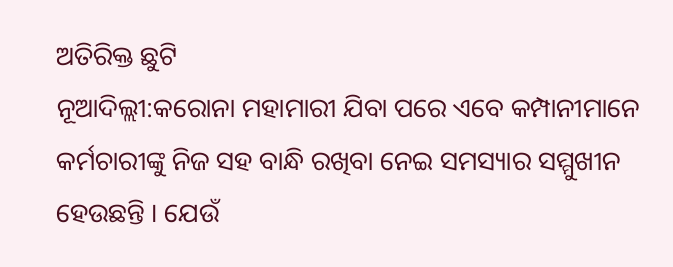ଅତିରିକ୍ତ ଛୁଟି
ନୂଆଦିଲ୍ଲୀ:କରୋନା ମହାମାରୀ ଯିବା ପରେ ଏବେ କମ୍ପାନୀମାନେ କର୍ମଚାରୀଙ୍କୁ ନିଜ ସହ ବାନ୍ଧି ରଖିବା ନେଇ ସମସ୍ୟାର ସମ୍ମୁଖୀନ ହେଉଛନ୍ତି । ଯେଉଁ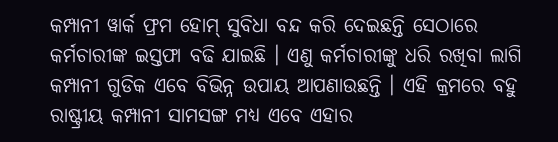କମ୍ପାନୀ ୱାର୍କ ଫ୍ରମ ହୋମ୍ ସୁବିଧା ବନ୍ଦ କରି ଦେଇଛନ୍ତି ସେଠାରେ କର୍ମଚାରୀଙ୍କ ଇସ୍ତଫା ବଢି ଯାଇଛି । ଏଣୁ କର୍ମଚାରୀଙ୍କୁ ଧରି ରଖିବା ଲାଗି କମ୍ପାନୀ ଗୁଡିକ ଏବେ ବିଭିନ୍ନ ଉପାୟ ଆପଣାଉଛନ୍ତି । ଏହି କ୍ରମରେ ବହୁ ରାଷ୍ଟ୍ରୀୟ କମ୍ପାନୀ ସାମସଙ୍ଗ ମଧ୍ୟ ଏବେ ଏହାର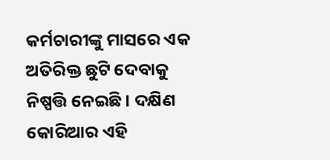କର୍ମଚାରୀଙ୍କୁ ମାସରେ ଏକ ଅତିରିକ୍ତ ଛୁଟି ଦେବାକୁ ନିଷ୍ପତ୍ତି ନେଇଛି । ଦକ୍ଷିଣ କୋରିଆର ଏହି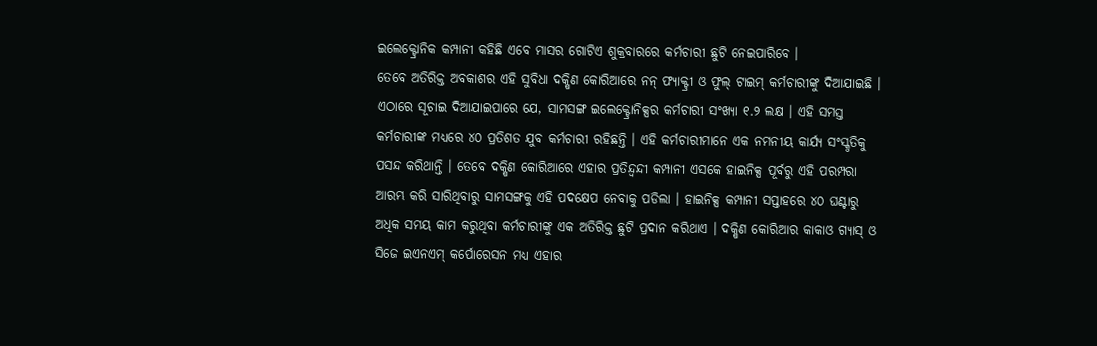ଇଲେକ୍ଟ୍ରୋନିକ କମ୍ପାନୀ କହିଛି ଏବେ ମାସର ଗୋଟିଏ ଶୁକ୍ରବାରରେ କର୍ମଚାରୀ ଛୁଟି ନେଇପାରିବେ ।
ତେବେ ଅତିରିକ୍ତ ଅବକାଶର ଏହି ସୁବିଧା ଦକ୍ଷିଣ କୋରିଆରେ ନନ୍ ଫ୍ୟାକ୍ଟ୍ରୀ ଓ ଫୁଲ୍ ଟାଇମ୍ କର୍ମଚାରୀଙ୍କୁ ଦିଆଯାଇଛି । ଏଠାରେ ସୂଚାଇ ଦିଆଯାଇପାରେ ଯେ, ସାମସଙ୍ଗ ଇଲେକ୍ଟ୍ରୋନିକ୍ସର କର୍ମଚାରୀ ସଂଖ୍ୟା ୧.୨ ଲକ୍ଷ । ଏହି ସମସ୍ତ କର୍ମଚାରୀଙ୍କ ମଧ୍ୟରେ ୪୦ ପ୍ରତିଶତ ଯୁବ କର୍ମଚାରୀ ରହିଛନ୍ତି । ଏହି କର୍ମଚାରୀମାନେ ଏକ ନମନୀୟ କାର୍ଯ୍ୟ ସଂସ୍କୃତିକୁ ପସନ୍ଦ କରିଥାନ୍ତି । ତେବେ ଦକ୍ଷିଣ କୋରିଆରେ ଏହାର ପ୍ରତିନ୍ଦ୍ୱନ୍ଦୀ କମ୍ପାନୀ ଏସକେ ହାଇନିକ୍ସ ପୂର୍ବରୁ ଏହି ପରମ୍ପରା ଆରମ୍ଭ କରି ସାରିଥିବାରୁ ସାମସଙ୍ଗକୁ ଏହି ପଦକ୍ଷେପ ନେବାକୁ ପଡିଲା । ହାଇନିକ୍ସ କମ୍ପାନୀ ସପ୍ତାହରେ ୪୦ ଘଣ୍ଟାରୁ ଅଧିକ ସମୟ କାମ କରୁଥିବା କର୍ମଚାରୀଙ୍କୁ ଏକ ଅତିରିକ୍ତ ଛୁଟି ପ୍ରଦାନ କରିଥାଏ । ଦକ୍ଷିଣ କୋରିଆର କାକାଓ ଗ୍ୟାସ୍ ଓ ସିଜେ ଇଏନଏମ୍ କର୍ପୋରେସନ ମଧ୍ୟ ଏହାର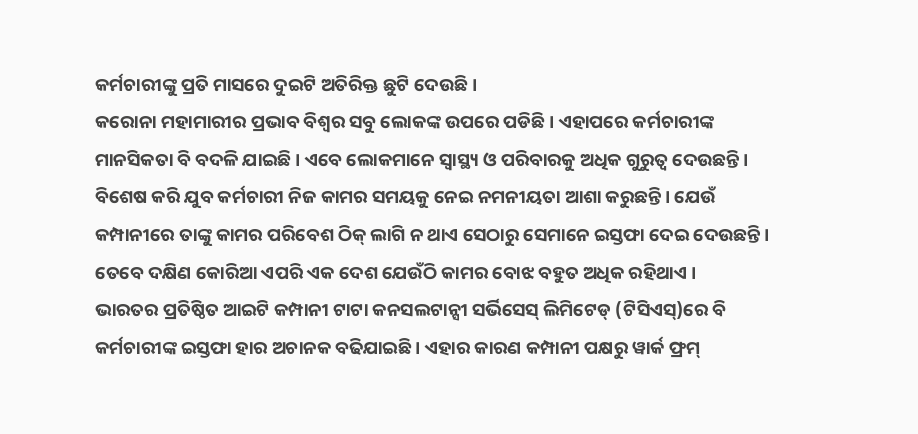କର୍ମଚାରୀଙ୍କୁ ପ୍ରତି ମାସରେ ଦୁଇଟି ଅତିରିକ୍ତ ଛୁଟି ଦେଉଛି ।
କରୋନା ମହାମାରୀର ପ୍ରଭାବ ବିଶ୍ୱର ସବୁ ଲୋକଙ୍କ ଉପରେ ପଡିଛି । ଏହାପରେ କର୍ମଚାରୀଙ୍କ ମାନସିକତା ବି ବଦଳି ଯାଇଛି । ଏବେ ଲୋକମାନେ ସ୍ୱାସ୍ଥ୍ୟ ଓ ପରିବାରକୁ ଅଧିକ ଗୁରୁତ୍ୱ ଦେଉଛନ୍ତି । ବିଶେଷ କରି ଯୁବ କର୍ମଚାରୀ ନିଜ କାମର ସମୟକୁ ନେଇ ନମନୀୟତା ଆଶା କରୁଛନ୍ତି । ଯେଉଁ କମ୍ପାନୀରେ ତାଙ୍କୁ କାମର ପରିବେଶ ଠିକ୍ ଲାଗି ନ ଥାଏ ସେଠାରୁ ସେମାନେ ଇସ୍ତଫା ଦେଇ ଦେଉଛନ୍ତି । ତେବେ ଦକ୍ଷିଣ କୋରିଆ ଏପରି ଏକ ଦେଶ ଯେଉଁଠି କାମର ବୋଝ ବହୁତ ଅଧିକ ରହିଥାଏ ।
ଭାରତର ପ୍ରତିଷ୍ଠିତ ଆଇଟି କମ୍ପାନୀ ଟାଟା କନସଲଟାନ୍ସୀ ସର୍ଭିସେସ୍ ଲିମିଟେଡ୍ (ଟିସିଏସ୍)ରେ ବି କର୍ମଚାରୀଙ୍କ ଇସ୍ତଫା ହାର ଅଚାନକ ବଢିଯାଇଛି । ଏହାର କାରଣ କମ୍ପାନୀ ପକ୍ଷରୁ ୱାର୍କ ଫ୍ରମ୍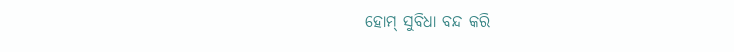ହୋମ୍ ସୁବିଧା ବନ୍ଦ କରି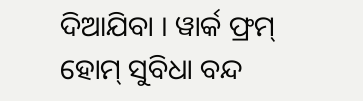ଦିଆଯିବା । ୱାର୍କ ଫ୍ରମ୍ ହୋମ୍ ସୁବିଧା ବନ୍ଦ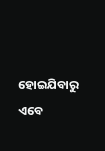ହୋଇଯିବାରୁ ଏବେ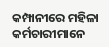କମ୍ପାନୀରେ ମହିଳା କର୍ମଚାରୀମାନେ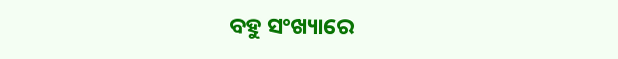ବହୁ ସଂଖ୍ୟାରେ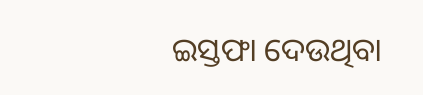ଇସ୍ତଫା ଦେଉଥିବା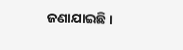ଜଣାଯାଇଛି ।